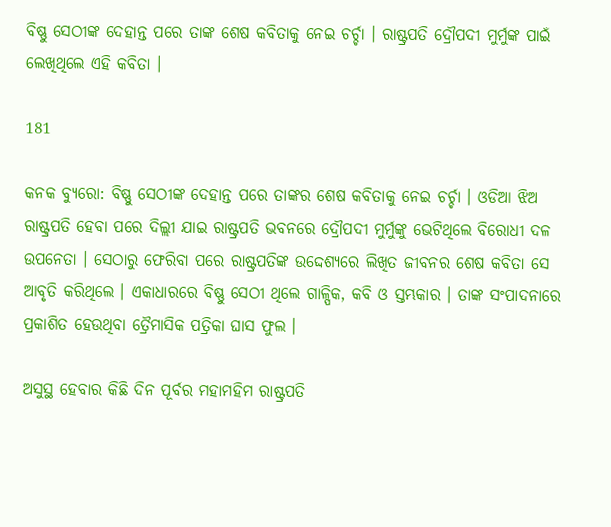ବିଷ୍ଣୁ ସେଠୀଙ୍କ ଦେହାନ୍ତ ପରେ ତାଙ୍କ ଶେଷ କବିତାକୁ ନେଇ ଚର୍ଚ୍ଚା । ରାଷ୍ଟ୍ରପତି ଦ୍ରୌପଦୀ ମୁର୍ମୁଙ୍କ ପାଇଁ ଲେଖିଥିଲେ ଏହି କବିତା ।

181

କନକ ବ୍ୟୁରୋ: ବିଷ୍ଣୁ ସେଠୀଙ୍କ ଦେହାନ୍ତ ପରେ ତାଙ୍କର ଶେଷ କବିତାକୁ ନେଇ ଚର୍ଚ୍ଚା । ଓଡିଆ ଝିଅ ରାଷ୍ଟ୍ରପତି ହେବା ପରେ ଦିଲ୍ଲୀ ଯାଇ ରାଷ୍ଟ୍ରପତି ଭବନରେ ଦ୍ରୌପଦୀ ମୁର୍ମୁଙ୍କୁ ଭେଟିଥିଲେ ବିରୋଧୀ ଦଳ ଉପନେତା । ସେଠାରୁ ଫେରିବା ପରେ ରାଷ୍ଟ୍ରପତିଙ୍କ ଉଦ୍ଦେଶ୍ୟରେ ଲିଖିତ ଜୀବନର ଶେଷ କବିତା ସେ ଆବୃତି କରିଥିଲେ । ଏକାଧାରରେ ବିଷ୍ଣୁ ସେଠୀ ଥିଲେ ଗାଳ୍ପିକ, କବି ଓ ସ୍ତମ୍ଭକାର । ତାଙ୍କ ସଂପାଦନାରେ ପ୍ରକାଶିତ ହେଉଥିବା ତ୍ରୈମାସିକ ପତ୍ରିକା ଘାସ ଫୁଲ ।

ଅସୁସ୍ଥ ହେବାର କିଛି ଦିନ ପୂର୍ବର ମହାମହିମ ରାଷ୍ଟ୍ରପତି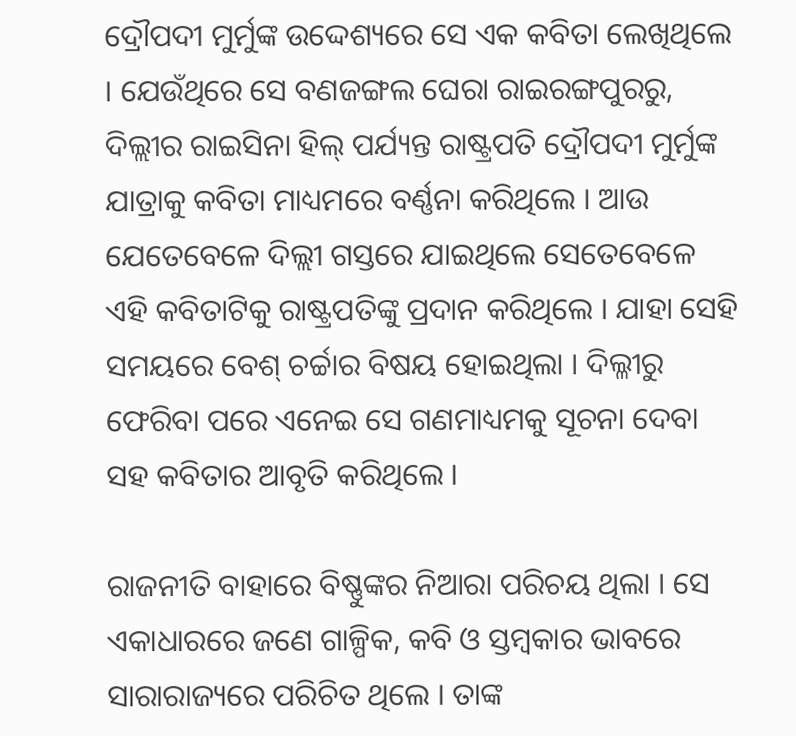ଦ୍ରୌପଦୀ ମୁର୍ମୁଙ୍କ ଉଦ୍ଦେଶ୍ୟରେ ସେ ଏକ କବିତା ଲେଖିଥିଲେ । ଯେଉଁଥିରେ ସେ ବଣଜଙ୍ଗଲ ଘେରା ରାଇରଙ୍ଗପୁରରୁ, ଦିଲ୍ଲୀର ରାଇସିନା ହିଲ୍ ପର୍ଯ୍ୟନ୍ତ ରାଷ୍ଟ୍ରପତି ଦ୍ରୌପଦୀ ମୁର୍ମୁଙ୍କ ଯାତ୍ରାକୁ କବିତା ମାଧ୍ୟମରେ ବର୍ଣ୍ଣନା କରିଥିଲେ । ଆଉ ଯେତେବେଳେ ଦିଲ୍ଲୀ ଗସ୍ତରେ ଯାଇଥିଲେ ସେତେବେଳେ ଏହି କବିତାଟିକୁ ରାଷ୍ଟ୍ରପତିଙ୍କୁ ପ୍ରଦାନ କରିଥିଲେ । ଯାହା ସେହି ସମୟରେ ବେଶ୍ ଚର୍ଚ୍ଚାର ବିଷୟ ହୋଇଥିଲା । ଦିଲ୍ଳୀରୁ ଫେରିବା ପରେ ଏନେଇ ସେ ଗଣମାଧ୍ୟମକୁ ସୂଚନା ଦେବା ସହ କବିତାର ଆବୃତି କରିଥିଲେ ।

ରାଜନୀତି ବାହାରେ ବିଷ୍ଣୁଙ୍କର ନିଆରା ପରିଚୟ ଥିଲା । ସେ ଏକାଧାରରେ ଜଣେ ଗାଳ୍ପିକ, କବି ଓ ସ୍ତମ୍ବକାର ଭାବରେ ସାରାରାଜ୍ୟରେ ପରିଚିତ ଥିଲେ । ତାଙ୍କ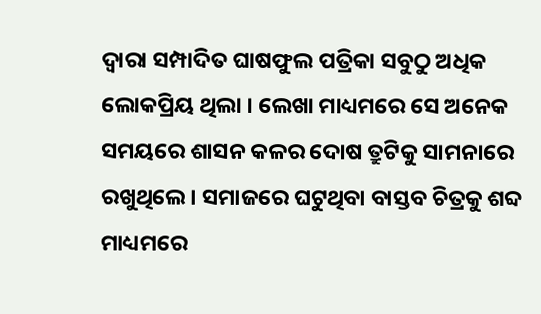ଦ୍ୱାରା ସମ୍ପାଦିତ ଘାଷଫୁଲ ପତ୍ରିକା ସବୁଠୁ ଅଧିକ ଲୋକପ୍ରିୟ ଥିଲା । ଲେଖା ମାଧ୍ୟମରେ ସେ ଅନେକ ସମୟରେ ଶାସନ କଳର ଦୋଷ ତ୍ରୁଟିକୁ ସାମନାରେ ରଖୁଥିଲେ । ସମାଜରେ ଘଟୁଥିବା ବାସ୍ତବ ଚିତ୍ରକୁ ଶବ୍ଦ ମାଧ୍ୟମରେ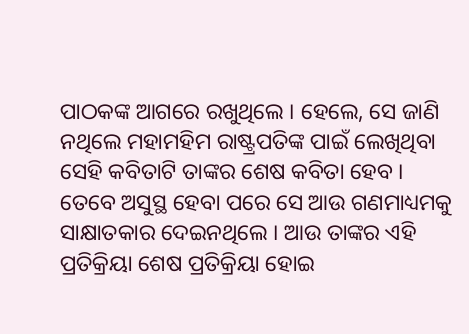ପାଠକଙ୍କ ଆଗରେ ରଖୁଥିଲେ । ହେଲେ, ସେ ଜାଣି ନଥିଲେ ମହାମହିମ ରାଷ୍ଟ୍ରପତିଙ୍କ ପାଇଁ ଲେଖିଥିବା ସେହି କବିତାଟି ତାଙ୍କର ଶେଷ କବିତା ହେବ । ତେବେ ଅସୁସ୍ଥ ହେବା ପରେ ସେ ଆଉ ଗଣମାଧ୍ୟମକୁ ସାକ୍ଷାତକାର ଦେଇନଥିଲେ । ଆଉ ତାଙ୍କର ଏହି ପ୍ରତିକ୍ରିୟା ଶେଷ ପ୍ରତିକ୍ରିୟା ହୋଇ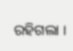ରହିଗଲା ।